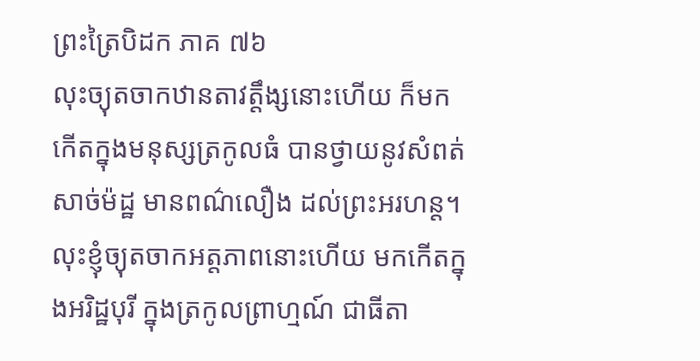ព្រះត្រៃបិដក ភាគ ៧៦
លុះច្យុតចាកឋានតាវត្តឹង្សនោះហើយ ក៏មកកើតក្នុងមនុស្សត្រកូលធំ បានថ្វាយនូវសំពត់សាច់ម៉ដ្ឋ មានពណ៌លឿង ដល់ព្រះអរហន្ត។ លុះខ្ញុំច្យុតចាកអត្តភាពនោះហើយ មកកើតក្នុងអរិដ្ឋបុរី ក្នុងត្រកូលព្រាហ្មណ៍ ជាធីតា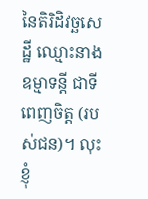នៃតិរិដិវច្ឆសេដ្ឋី ឈ្មោះនាងឧម្មាទន្តី ជាទីពេញចិត្ត (របស់ជន)។ លុះខ្ញុំ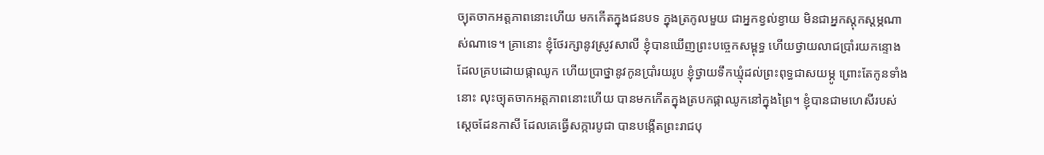ច្យុតចាកអត្តភាពនោះហើយ មកកើតក្នុងជនបទ ក្នុងត្រកូលមួយ ជាអ្នកខ្វល់ខ្វាយ មិនជាអ្នកស្ដុកស្ដម្ភណាស់ណាទេ។ គ្រានោះ ខ្ញុំថែរក្សានូវស្រូវសាលី ខ្ញុំបានឃើញព្រះបច្ចេកសម្ពុទ្ធ ហើយថ្វាយលាជប្រាំរយកន្ទោង ដែលគ្របដោយផ្កាឈូក ហើយប្រាថ្នានូវកូនប្រាំរយរូប ខ្ញុំថ្វាយទឹកឃ្មុំដល់ព្រះពុទ្ធជាសយម្ភូ ព្រោះតែកូនទាំងនោះ លុះច្យុតចាកអត្តភាពនោះហើយ បានមកកើតក្នុងត្របកផ្កាឈូកនៅក្នុងព្រៃ។ ខ្ញុំបានជាមហេសីរបស់ស្ដេចដែនកាសី ដែលគេធ្វើសក្ការបូជា បានបង្កើតព្រះរាជបុ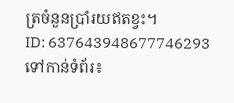ត្រចំនួនប្រាំរយឥតខ្វះ។
ID: 637643948677746293
ទៅកាន់ទំព័រ៖